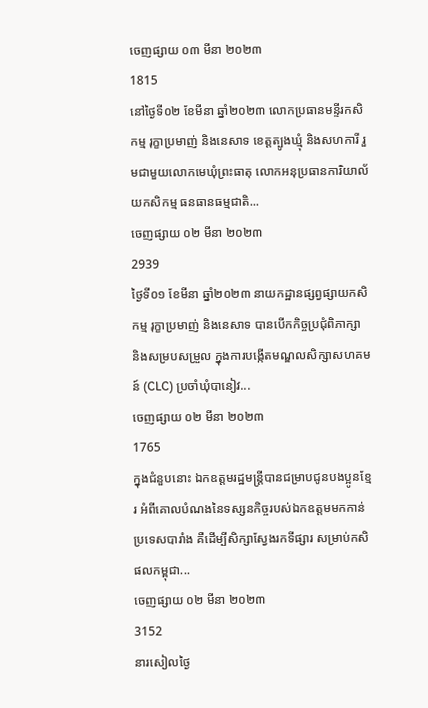ចេញផ្សាយ ០៣ មីនា ២០២៣
1815
នៅថ្ងៃទី០២ ខែមីនា ឆ្នាំ២០២៣ លោកប្រធានមន្ទីរកសិកម្ម រុក្ខាប្រមាញ់ និងនេសាទ ខេត្តត្បូងឃ្មុំ និងសហការី រួមជាមួយលោកមេឃុំព្រះធាតុ លោកអនុប្រធានការិយាល័យកសិកម្ម ធនធានធម្មជាតិ...
ចេញផ្សាយ ០២ មីនា ២០២៣
2939
ថ្ងៃទី០១ ខែមីនា ឆ្នាំ២០២៣ នាយកដ្ឋានផ្សព្វផ្សាយកសិកម្ម រុក្ខាប្រមាញ់ និងនេសាទ បានបើកកិច្ចប្រជុំពិភាក្សា និងសម្របសម្រួល ក្នុងការបង្កើតមណ្ឌលសិក្សាសហគមន៍ (CLC) ប្រចាំឃុំបានៀវ...
ចេញផ្សាយ ០២ មីនា ២០២៣
1765
ក្នុងជំនួបនោះ ឯកឧត្តមរដ្ឋមន្ត្រីបានជម្រាបជូនបងប្អូនខ្មែរ អំពីគោលបំណងនៃទស្សនកិច្ចរបស់ឯកឧត្តមមកកាន់ប្រទេសបារាំង គឺដើម្បីសិក្សាស្វែងរកទីផ្សារ សម្រាប់កសិផលកម្ពុជា...
ចេញផ្សាយ ០២ មីនា ២០២៣
3152
នារសៀលថ្ងៃ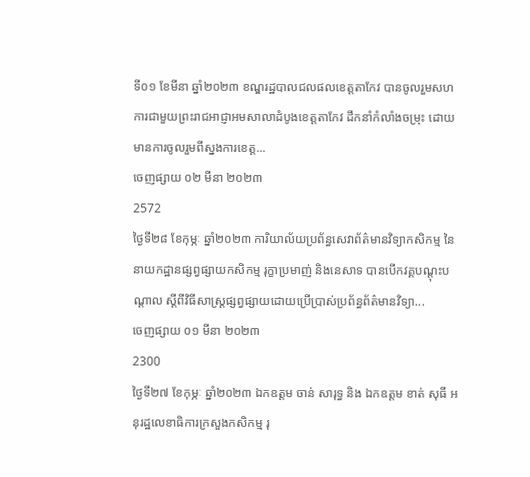ទី០១ ខែមីនា ឆ្នាំ២០២៣ ខណ្ឌរដ្ឋបាលជលផលខេត្តតាកែវ បានចូលរួមសហការជាមួយព្រះរាជអាជ្ញាអមសាលាដំបូងខេត្តតាកែវ ដឹកនាំកំលាំងចម្រុះ ដោយមានការចូលរួមពីស្នងការខេត្ត...
ចេញផ្សាយ ០២ មីនា ២០២៣
2572
ថ្ងៃទី២៨ ខែកុម្ភៈ ឆ្នាំ២០២៣ ការិយាល័យប្រព័ន្ធសេវាព័ត៌មានវិទ្យាកសិកម្ម នៃនាយកដ្ឋានផ្សព្វផ្សាយកសិកម្ម រុក្ខាប្រមាញ់ និងនេសាទ បានបើកវគ្គបណ្តុះបណ្តាល ស្តីពីវិធីសាស្រ្តផ្សព្វផ្សាយដោយប្រើប្រាស់ប្រព័ន្ធព័ត៌មានវិទ្យា...
ចេញផ្សាយ ០១ មីនា ២០២៣
2300
ថ្ងៃទី២៧ ខែកុម្ភៈ ឆ្នាំ២០២៣ ឯកឧត្តម ចាន់ សារុទ្ធ និង ឯកឧត្តម ខាត់ សុធី អនុរដ្ឋលេខាធិការក្រសួងកសិកម្ម រុ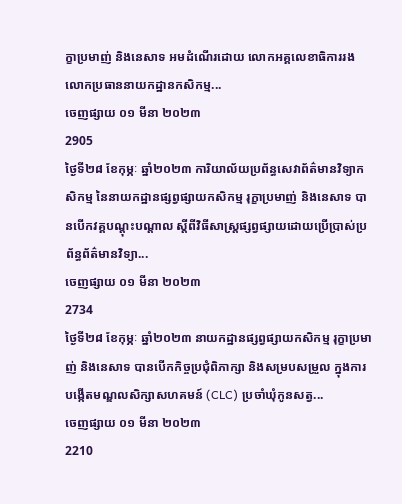ក្ខាប្រមាញ់ និងនេសាទ អមដំណើរដោយ លោកអគ្គលេខាធិការរង លោកប្រធាននាយកដ្ឋានកសិកម្ម...
ចេញផ្សាយ ០១ មីនា ២០២៣
2905
ថ្ងៃទី២៨ ខែកុម្ភៈ ឆ្នាំ២០២៣ ការិយាល័យប្រព័ន្ធសេវាព័ត៌មានវិទ្យាកសិកម្ម នៃនាយកដ្ឋានផ្សព្វផ្សាយកសិកម្ម រុក្ខាប្រមាញ់ និងនេសាទ បានបើកវគ្គបណ្តុះបណ្តាល ស្តីពីវិធីសាស្រ្តផ្សព្វផ្សាយដោយប្រើប្រាស់ប្រព័ន្ធព័ត៌មានវិទ្យា...
ចេញផ្សាយ ០១ មីនា ២០២៣
2734
ថ្ងៃទី២៨ ខែកុម្ភៈ ឆ្នាំ២០២៣ នាយកដ្ឋានផ្សព្វផ្សាយកសិកម្ម រុក្ខាប្រមាញ់ និងនេសាទ បានបើកកិច្ចប្រជុំពិភាក្សា និងសម្របសម្រួល ក្នុងការបង្កើតមណ្ឌលសិក្សាសហគមន៍ (CLC) ប្រចាំឃុំកូនសត្វ...
ចេញផ្សាយ ០១ មីនា ២០២៣
2210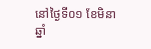នៅថ្ងៃទី០១ ខែមិនា ឆ្នាំ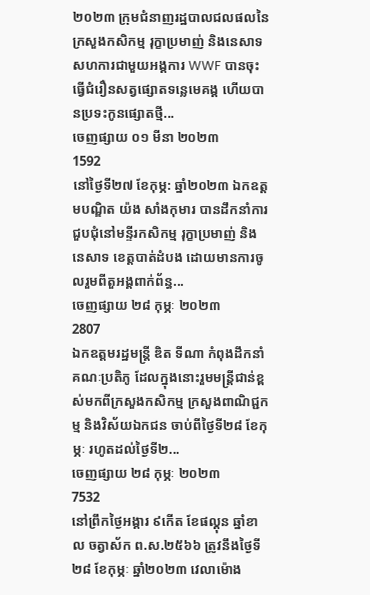២០២៣ ក្រុមជំនាញរដ្ឋបាលជលផលនៃក្រសួងកសិកម្ម រុក្ខាប្រមាញ់ និងនេសាទ សហការជាមួយអង្គការ WWF បានចុះធ្វើជំរឿនសត្វផ្សោតទន្លេមេគង្គ ហើយបានប្រទះកូនផ្សោតថ្មី...
ចេញផ្សាយ ០១ មីនា ២០២៣
1592
នៅថ្ងៃទី២៧ ខែកុម្ភ: ឆ្នាំ២០២៣ ឯកឧត្តមបណ្ឌិត យ៉ង សាំងកុមារ បានដឹកនាំការជួបជុំនៅមន្ទីរកសិកម្ម រុក្ខាប្រមាញ់ និងនេសាទ ខេត្តបាត់ដំបង ដោយមានការចូលរួមពីតួអង្គពាក់ព័ន្ធ...
ចេញផ្សាយ ២៨ កុម្ភៈ ២០២៣
2807
ឯកឧត្តមរដ្ឋមន្ដ្រី ឌិត ទីណា កំពុងដឹកនាំគណៈប្រតិភូ ដែលក្នុងនោះរួមមន្ដ្រីជាន់ខ្ពស់មកពីក្រសួងកសិកម្ម ក្រសួងពាណិជ្ជកម្ម និងវិស័យឯកជន ចាប់ពីថ្ងៃទី២៨ ខែកុម្ភៈ រហូតដល់ថ្ងៃទី២...
ចេញផ្សាយ ២៨ កុម្ភៈ ២០២៣
7532
នៅព្រឹកថ្ងៃអង្គារ ៩កើត ខែផល្គុន ឆ្នាំខាល ចត្វាស័ក ព.ស.២៥៦៦ ត្រូវនឹងថ្ងៃទី២៨ ខែកុម្ភៈ ឆ្នាំ២០២៣ វេលាម៉ោង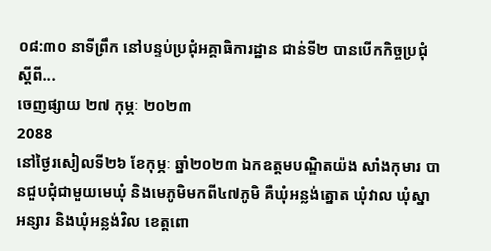០៨:៣០ នាទីព្រឹក នៅបន្ទប់ប្រជុំអគ្គាធិការដ្ឋាន ជាន់ទី២ បានបើកកិច្ចប្រជុំស្តីពី...
ចេញផ្សាយ ២៧ កុម្ភៈ ២០២៣
2088
នៅថ្ងៃរសៀលទី២៦ ខែកុម្ភៈ ឆ្នាំ២០២៣ ឯកឧត្តមបណ្ឌិតយ៉ង សាំងកុមារ បានជួបជុំជាមួយមេឃុំ និងមេភូមិមកពី៤៧ភូមិ គឺឃុំអន្លង់ត្នោត ឃុំវាល ឃុំស្នាអន្សារ និងឃុំអន្លង់វិល ខេត្តពោ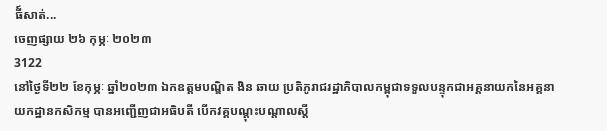ធី៍សាត់...
ចេញផ្សាយ ២៦ កុម្ភៈ ២០២៣
3122
នៅថ្ងៃទី២២ ខែកុម្ភៈ ឆ្នាំ២០២៣ ឯកឧត្តមបណ្ឌិត ងិន ឆាយ ប្រតិភូរាជរដ្ឋាភិបាលកម្ពុជាទទួលបន្ទុកជាអគ្គនាយកនៃអគ្គនាយកដ្ឋានកសិកម្ម បានអញ្ជើញជាអធិបតី បើកវគ្គបណ្តុះបណ្តាលស្តី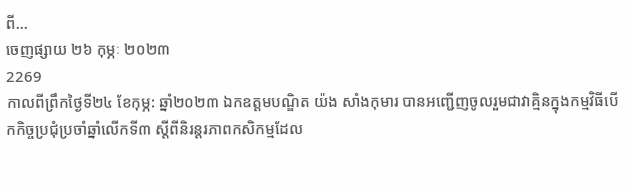ពី...
ចេញផ្សាយ ២៦ កុម្ភៈ ២០២៣
2269
កាលពីព្រឹកថ្ងៃទី២៤ ខែកុម្ភ: ឆ្នាំ២០២៣ ឯកឧត្តមបណ្ឌិត យ៉ង សាំងកុមារ បានអញ្ជើញចូលរួមជាវាគ្មិនក្នុងកម្មវិធីបេីកកិច្ចប្រជុំប្រចាំឆ្នាំលេីកទី៣ ស្តីពីនិរន្តរភាពកសិកម្មដែល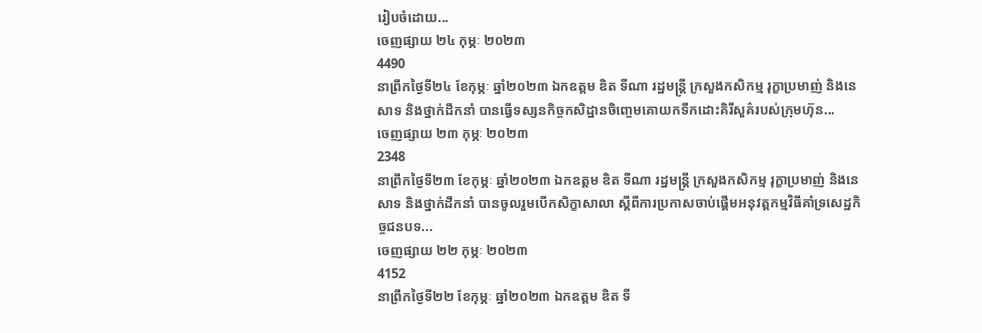រៀបចំដោយ...
ចេញផ្សាយ ២៤ កុម្ភៈ ២០២៣
4490
នាព្រឹកថ្ងៃទី២៤ ខែកុម្ភៈ ឆ្នាំ២០២៣ ឯកឧត្តម ឌិត ទីណា រដ្ឋមន្ត្រី ក្រសួងកសិកម្ម រុក្ខាប្រមាញ់ និងនេសាទ និងថ្នាក់ដឹកនាំ បានធ្វើទស្សនកិច្ចកសិដ្ឋានចិញ្ចេមគោយកទឹកដោះគិរីសួគ៌របស់ក្រុមហ៊ុន...
ចេញផ្សាយ ២៣ កុម្ភៈ ២០២៣
2348
នាព្រឹកថ្ងៃទី២៣ ខែកុម្ភៈ ឆ្នាំ២០២៣ ឯកឧត្តម ឌិត ទីណា រដ្ឋមន្ត្រី ក្រសួងកសិកម្ម រុក្ខាប្រមាញ់ និងនេសាទ និងថ្នាក់ដឹកនាំ បានចូលរួមបើកសិក្ខាសាលា ស្តីពីការប្រកាសចាប់ផ្តើមអនុវត្តកម្មវិធីគាំទ្រសេដ្ឋកិច្ចជនបទ...
ចេញផ្សាយ ២២ កុម្ភៈ ២០២៣
4152
នាព្រឹកថ្ងៃទី២២ ខែកុម្ភៈ ឆ្នាំ២០២៣ ឯកឧត្តម ឌិត ទី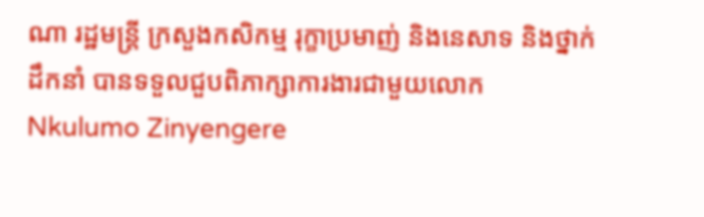ណា រដ្ឋមន្ត្រី ក្រសួងកសិកម្ម រុក្ខាប្រមាញ់ និងនេសាទ និងថ្នាក់ដឹកនាំ បានទទួលជួបពិភាក្សាការងារជាមួយលោក Nkulumo Zinyengere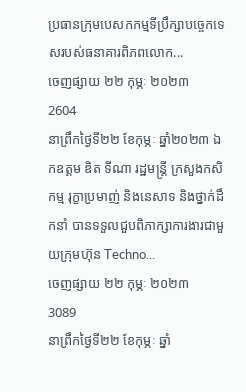ប្រធានក្រុមបេសកកម្មទីប្រឹក្សាបច្ចេកទេសរបស់ធនាគារពិភពលោក...
ចេញផ្សាយ ២២ កុម្ភៈ ២០២៣
2604
នាព្រឹកថ្ងៃទី២២ ខែកុម្ភៈ ឆ្នាំ២០២៣ ឯកឧត្តម ឌិត ទីណា រដ្ឋមន្ត្រី ក្រសួងកសិកម្ម រុក្ខាប្រមាញ់ និងនេសាទ និងថ្នាក់ដឹកនាំ បានទទួលជួបពិភាក្សាការងារជាមួយក្រុមហ៊ុន Techno...
ចេញផ្សាយ ២២ កុម្ភៈ ២០២៣
3089
នាព្រឹកថ្ងៃទី២២ ខែកុម្ភៈ ឆ្នាំ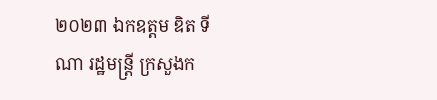២០២៣ ឯកឧត្តម ឌិត ទីណា រដ្ឋមន្ត្រី ក្រសួងក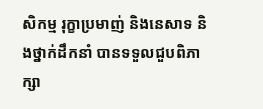សិកម្ម រុក្ខាប្រមាញ់ និងនេសាទ និងថ្នាក់ដឹកនាំ បានទទួលជួបពិភាក្សា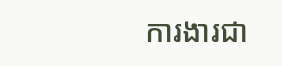ការងារជា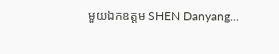មួយឯកឧត្តម SHEN Danyang...